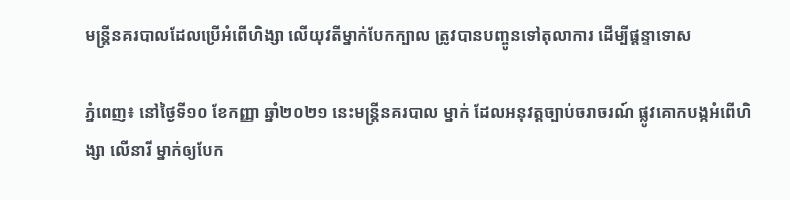មន្ត្រីនគរបាលដែលប្រើអំពើហិង្សា លើយុវតីម្នាក់បែកក្បាល ត្រូវបានបញ្ចូនទៅតុលាការ ដេីម្បីផ្ដន្ទាទោស

ភ្នំពេញ៖ នៅថ្ងៃទី១០ ខែកញ្ញា ឆ្នាំ២០២១ នេះមន្ត្រីនគរបាល ម្នាក់ ដែលអនុវត្តច្បាប់ចរាចរណ៍ ផ្លូវគោកបង្កអំពើហិង្សា លើនារី ម្នាក់ឲ្យបែក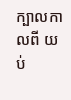ក្បាលកាលពី យប់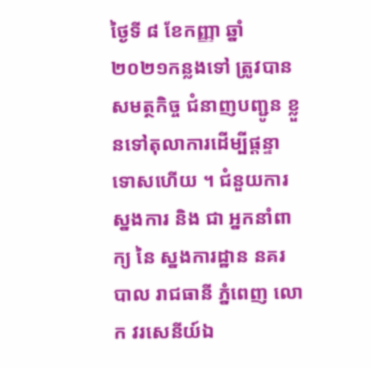ថ្ងៃទី ៨ ខែកញ្ញា ឆ្នាំ ២០២១កន្លងទៅ ត្រូវបានសមត្ថកិច្ច ជំនាញបញ្ជូន ខ្លួនទៅតុលាការដេីម្បីផ្ដន្ទាទោសហើយ ។ ជំនួយការ ស្នងការ និង ជា អ្នកនាំពាក្យ នៃ ស្នងការដ្ឋាន នគរបាល រាជធានី ភ្នំពេញ លោក វរសេនីយ៍ឯ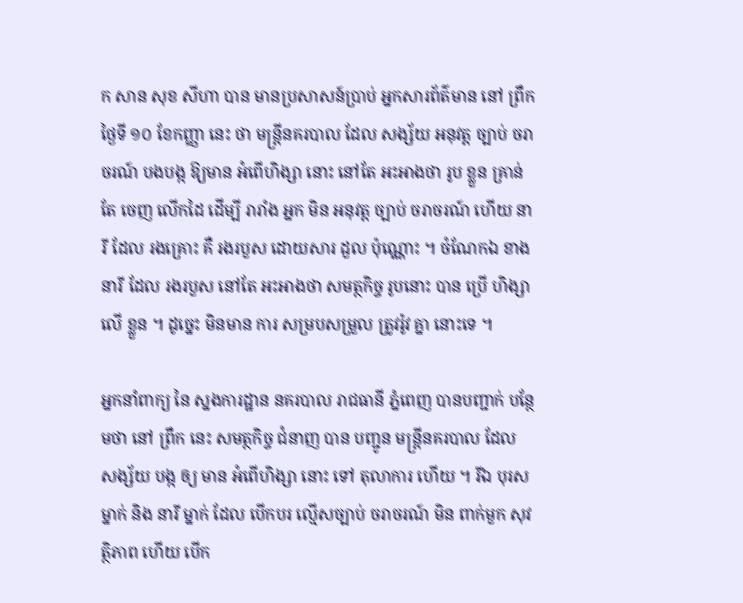ក សាន សុខ សីហា បាន មានប្រសាសន៍ប្រាប់ អ្នកសារព័ត៌មាន នៅ ព្រឹក ថ្ងៃទី ១០ ខែកញ្ញា នេះ ថា មន្ត្រីនគរបាល ដែល សង្ស័យ អនុវត្ត ច្បាប់ ចរាចរណ៍ បងបង្ក ឱ្យមាន អំពើហិង្សា នោះ នៅតែ អះអាងថា រូប ខ្លួន គ្រាន់តែ ចេញ លើកដៃ ដើម្បី រារាំង អ្នក មិន អនុវត្ត ច្បាប់ ចរាចរណ៍ ហើយ នារី ដែល រងគ្រោះ គឺ រងរបួស ដោយសារ ដួល ប៉ុណ្ណោះ ។ ចំណែកឯ ខាង នារី ដែល រងរបួស នៅតែ អះអាងថា សមត្ថកិច្ច រូបនោះ បាន ប្រើ ហិង្សា លើ ខ្លួន ។ ដូច្នេះ មិនមាន ការ សម្របសម្រួល ត្រូវរ៉ូវ គ្នា នោះទេ ។

អ្នកនាំពាក្យ នៃ ស្នងការដ្ឋាន នគរបាល រាជធានី ភ្នំពេញ បានបញ្ជាក់ បន្ថែមថា នៅ ព្រឹក នេះ សមត្ថកិច្ច ជំនាញ បាន បញ្ជូន មន្ត្រីនគរបាល ដែល សង្ស័យ បង្ក ឲ្យ មាន អំពើហិង្សា នោះ ទៅ តុលាការ ហើយ ។ រីឯ បុរស ម្នាក់ និង នារី ម្នាក់ ដែល បើកបរ ល្មើសច្បាប់ ចរាចរណ៍ មិន ពាក់មួក សុវត្ថិភាព ហើយ បើក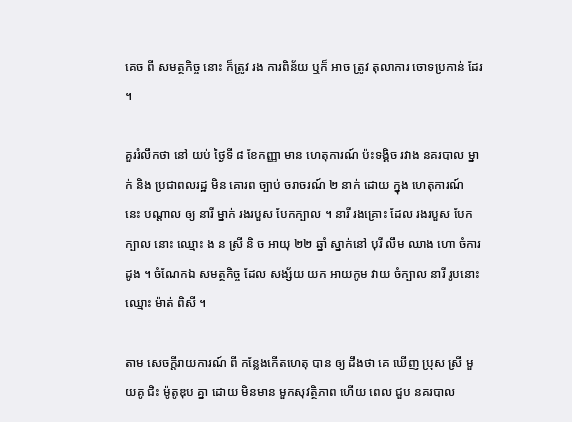គេច ពី សមត្ថកិច្ច នោះ ក៏ត្រូវ រង ការពិន័យ ឬក៏ អាច ត្រូវ តុលាការ ចោទប្រកាន់ ដែរ ។

គួររំលឹកថា នៅ យប់ ថ្ងៃទី ៨ ខែកញ្ញា មាន ហេតុការណ៍ ប៉ះទង្គិច រវាង នគរបាល ម្នាក់ និង ប្រជាពលរដ្ឋ មិន គោរព ច្បាប់ ចរាចរណ៍ ២ នាក់ ដោយ ក្នុង ហេតុការណ៍ នេះ បណ្តាល ឲ្យ នារី ម្នាក់ រងរបួស បែកក្បាល ។ នារី រងគ្រោះ ដែល រងរបួស បែកក្បាល នោះ ឈ្មោះ ង ន ស្រី និ ច អាយុ ២២ ឆ្នាំ ស្នាក់នៅ បុរី លឹម ឈាង ហោ ចំការ ដូង ។ ចំណែកឯ សមត្ថកិច្ច ដែល សង្ស័យ យក អាយកូម វាយ ចំក្បាល នារី រូបនោះ ឈ្មោះ ម៉ាត់ ពិសី ។

តាម សេចក្ដីរាយការណ៍ ពី កន្លែងកើតហេតុ បាន ឲ្យ ដឹងថា គេ ឃើញ ប្រុស ស្រី មួយគូ ជិះ ម៉ូតូឌុប គ្នា ដោយ មិនមាន មួកសុវត្ថិភាព ហើយ ពេល ជួប នគរបាល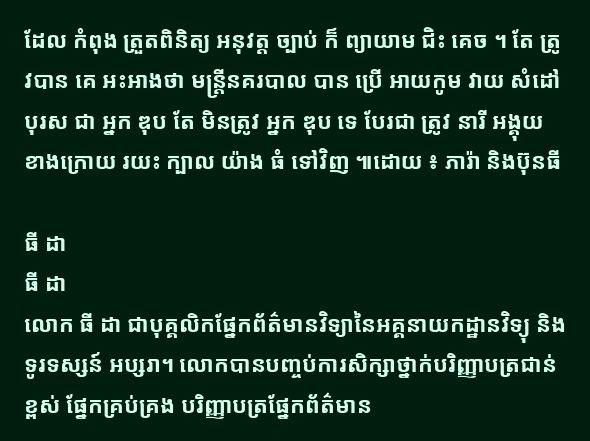ដែល កំពុង ត្រួតពិនិត្យ អនុវត្ត ច្បាប់ ក៏ ព្យាយាម ជិះ គេច ។ តែ ត្រូវបាន គេ អះអាងថា មន្ត្រីនគរបាល បាន ប្រើ អាយកូម វាយ សំដៅ បុរស ជា អ្នក ឌុប តែ មិនត្រូវ អ្នក ឌុប ទេ បែរជា ត្រូវ នារី អង្គុយ ខាងក្រោយ រយះ ក្បាល យ៉ាង ធំ ទៅវិញ ៕ដោយ ៖ ភារ៉ា និងប៊ុនធី

ធី ដា
ធី ដា
លោក ធី ដា ជាបុគ្គលិកផ្នែកព័ត៌មានវិទ្យានៃអគ្គនាយកដ្ឋានវិទ្យុ និងទូរទស្សន៍ អប្សរា។ លោកបានបញ្ចប់ការសិក្សាថ្នាក់បរិញ្ញាបត្រជាន់ខ្ពស់ ផ្នែកគ្រប់គ្រង បរិញ្ញាបត្រផ្នែកព័ត៌មាន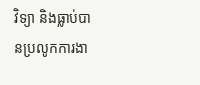វិទ្យា និងធ្លាប់បានប្រលូកការងា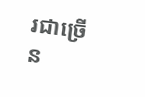រជាច្រើន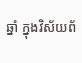ឆ្នាំ ក្នុងវិស័យព័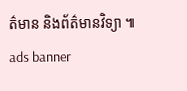ត៌មាន និងព័ត៌មានវិទ្យា ៕
ads banner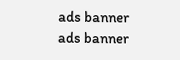ads banner
ads banner